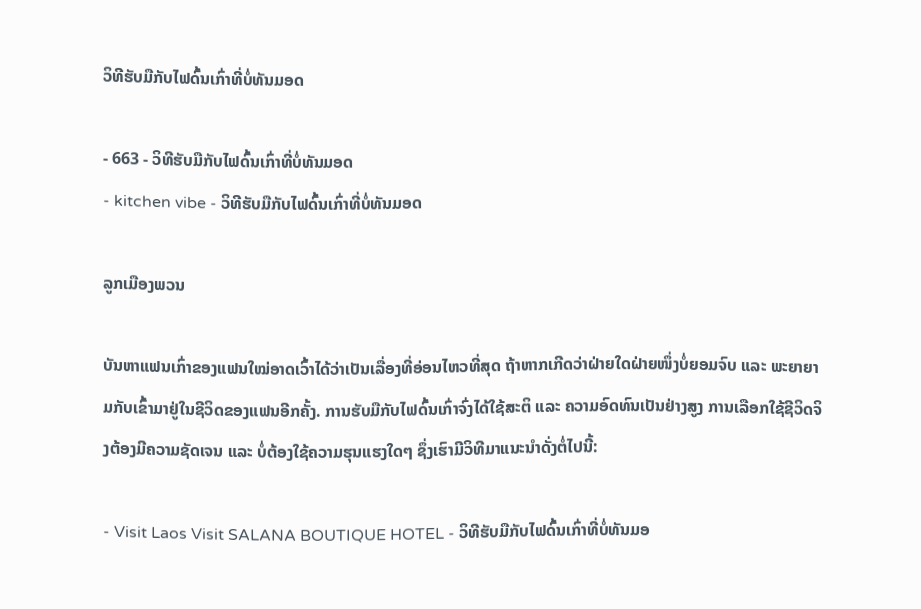ວິທີຮັບມືກັບໄຟດົ້ນເກົ່າທີ່ບໍ່ທັນມອດ

- 663 - ວິທີຮັບມືກັບໄຟດົ້ນເກົ່າທີ່ບໍ່ທັນມອດ
- kitchen vibe - ວິທີຮັບມືກັບໄຟດົ້ນເກົ່າທີ່ບໍ່ທັນມອດ

ລູກເມືອງພວນ

ບັນຫາແຟນເກົ່າຂອງແຟນໃໝ່ອາດເວົ້າໄດ້ວ່າເປັນເລື່ອງທີ່ອ່ອນໄຫວທີ່ສຸດ ຖ້າຫາກເກີດວ່າຝ່າຍໃດຝ່າຍໜຶ່ງບໍ່ຍອມຈົບ ແລະ ພະຍາຍາມກັບເຂົ້າມາຢູ່ໃນຊີວິດຂອງແຟນອີກຄັ້ງ. ການຮັບມືກັບໄຟດົ້ນເກົ່າຈົ່ງໄດ້ໃຊ້ສະຕິ ແລະ ຄວາມອົດທົນເປັນຢ່າງສູງ ການເລືອກໃຊ້ຊີວິດຈິງຕ້ອງມີຄວາມຊັດເຈນ ແລະ ບໍ່ຕ້ອງໃຊ້ຄວາມຮຸນແຮງໃດໆ ຊຶ່ງເຮົາມີວິທີມາແນະນຳດັ່ງຕໍ່ໄປນີ້:

- Visit Laos Visit SALANA BOUTIQUE HOTEL - ວິທີຮັບມືກັບໄຟດົ້ນເກົ່າທີ່ບໍ່ທັນມອ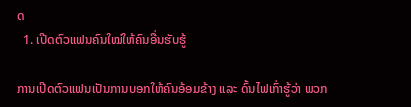ດ
  1. ເປີດຕົວແຟນຄົນໃໝ່ໃຫ້ຄົນອື່ນຮັບຮູ້

ການເປີດຕົວແຟນເປັນການບອກໃຫ້ຄົນອ້ອມຂ້າງ ແລະ ດົ້ນໄຟເກົ່າຮູ້ວ່າ ພວກ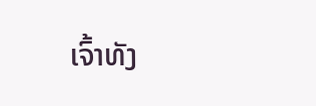ເຈົ້າທັງ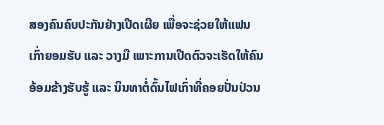ສອງຄົນຄົບປະກັນຢ່າງເປີດເຜີຍ ເພື່ອຈະຊ່ວຍໃຫ້ແຟນເກົ່າຍອມຮັບ ແລະ ວາງມື ເພາະການເປີດຕົວຈະເຮັດໃຫ້ຄົນອ້ອມຂ້າງຮັບຮູ້ ແລະ ນິນທາຕໍ່ດົ້ນໄຟເກົ່າທີ່ຄອຍປັ່ນປ່ວນ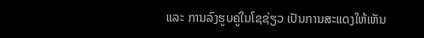ແລະ ການລົງຮູບຄູ່ໃນໂຊຊ່ຽວ ເປັນການສະແດງໃຫ້ເຫັນ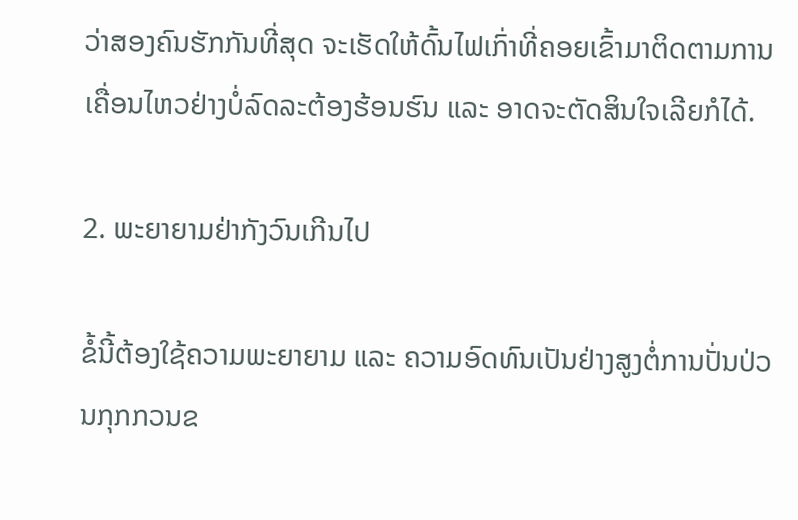ວ່າສອງຄົນຮັກກັນທີ່ສຸດ ຈະເຮັດໃຫ້ດົ້ນໄຟເກົ່າທີ່ຄອຍເຂົ້າມາຕິດຕາມການເຄື່ອນໄຫວຢ່າງບໍ່ລົດລະຕ້ອງຮ້ອນຮົນ ແລະ ອາດຈະຕັດສິນໃຈເລີຍກໍໄດ້.

2. ພະຍາຍາມຢ່າກັງວົນເກີນໄປ

ຂໍ້ນີ້ຕ້ອງໃຊ້ຄວາມພະຍາຍາມ ແລະ ຄວາມອົດທົນເປັນຢ່າງສູງຕໍ່ການປັ່ນປ່ວນກຸກກວນຂ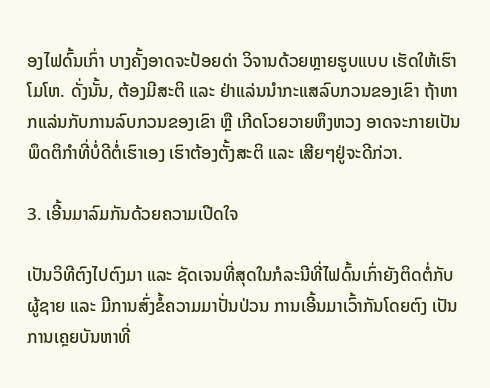ອງໄຟດົ້ນເກົ່າ ບາງຄັ້ງອາດຈະປ້ອຍດ່າ ວິຈານດ້ວຍຫຼາຍຮູບແບບ ເຮັດໃຫ້ເຮົາໂມໂຫ. ດັ່ງນັ້ນ, ຕ້ອງມີສະຕິ ແລະ ຢ່າແລ່ນນຳກະແສລົບກວນຂອງເຂົາ ຖ້າຫາກແລ່ນກັບການລົບກວນຂອງເຂົາ ຫຼື ເກີດໂວຍວາຍຫຶງຫວງ ອາດຈະກາຍເປັນພຶດຕິກຳທີ່ບໍ່ດີຕໍ່ເຮົາເອງ ເຮົາຕ້ອງຕັ້ງສະຕິ ແລະ ເສີຍໆຢູ່ຈະດີກ່ວາ.

3. ເອີ້ນມາລົມກັນດ້ວຍຄວາມເປີດໃຈ

ເປັນວິທີຕົງໄປຕົງມາ ແລະ ຊັດເຈນທີ່ສຸດໃນກໍລະນີທີ່ໄຟດົ້ນເກົ່າຍັງຕິດຕໍ່ກັບຜູ້ຊາຍ ແລະ ມີການສົ່ງຂໍ້ຄວາມມາປັ່ນປ່ວນ ການເອີ້ນມາເວົ້າກັນໂດຍຕົງ ເປັນການເຄຼຍບັນຫາທີ່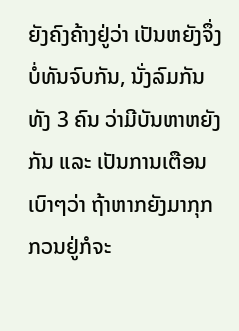ຍັງຄົງຄ້າງຢູ່ວ່າ ເປັນຫຍັງຈຶ່ງບໍ່ທັນຈົບກັນ, ນັ່ງລົມກັນທັງ 3 ຄົນ ວ່າມີບັນຫາຫຍັງກັນ ແລະ ເປັນການເຕືອນເບົາໆວ່າ ຖ້າຫາກຍັງມາກຸກກວນຢູ່ກໍຈະ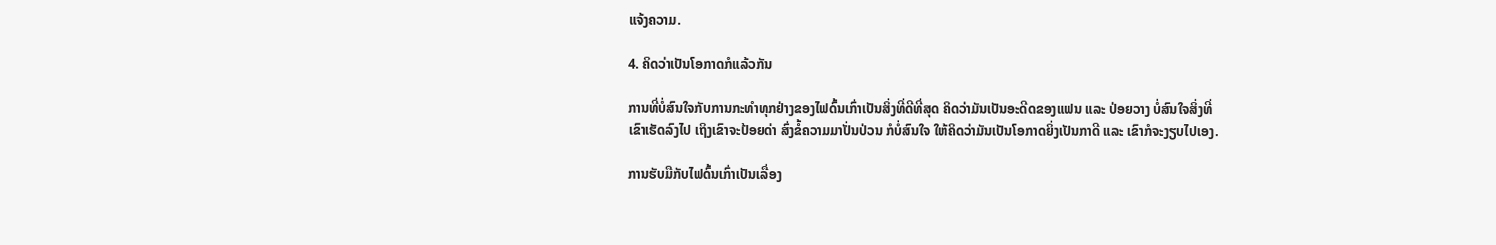ແຈ້ງຄວາມ.

4. ຄິດວ່າເປັນໂອກາດກໍແລ້ວກັນ

ການທີ່ບໍ່ສົນໃຈກັບການກະທຳທຸກຢ່າງຂອງໄຟດົ້ນເກົ່າເປັນສິ່ງທີ່ດີທີ່ສຸດ ຄິດວ່າມັນເປັນອະດີດຂອງແຟນ ແລະ ປ່ອຍວາງ ບໍ່ສົນໃຈສິ່ງທີ່ເຂົາເຮັດລົງໄປ ເຖິງເຂົາຈະປ້ອຍດ່າ ສົ່ງຂໍ້ຄວາມມາປັ່ນປ່ວນ ກໍບໍ່ສົນໃຈ ໃຫ້ຄິດວ່າມັນເປັນໂອກາດຍິ່ງເປັນກາດີ ແລະ ເຂົາກໍຈະງຽບໄປເອງ.

ການຮັບມືກັບໄຟດົ້ນເກົ່າເປັນເລື່ອງ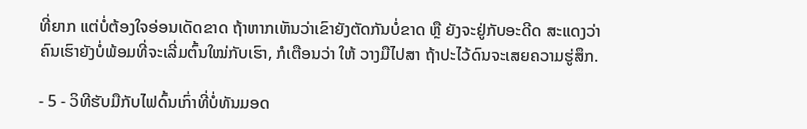ທີ່ຍາກ ແຕ່ບໍ່ຕ້ອງໃຈອ່ອນເດັດຂາດ ຖ້າຫາກເຫັນວ່າເຂົາຍັງຕັດກັນບໍ່ຂາດ ຫຼື ຍັງຈະຢູ່ກັບອະດີດ ສະແດງວ່າຄົນເຮົາຍັງບໍ່ພ້ອມທີ່ຈະເລີ່ມຕົ້ນໃໝ່ກັບເຮົາ, ກໍເຕືອນວ່າ ໃຫ້ ວາງມືໄປສາ ຖ້າປະໄວ້ດົນຈະເສຍຄວາມຮູ່ສຶກ.

- 5 - ວິທີຮັບມືກັບໄຟດົ້ນເກົ່າທີ່ບໍ່ທັນມອດ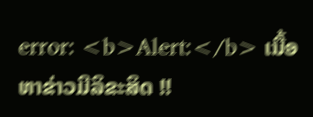error: <b>Alert:</b> ເນື້ອຫາຂ່າວມີລິຂະສິດ !!